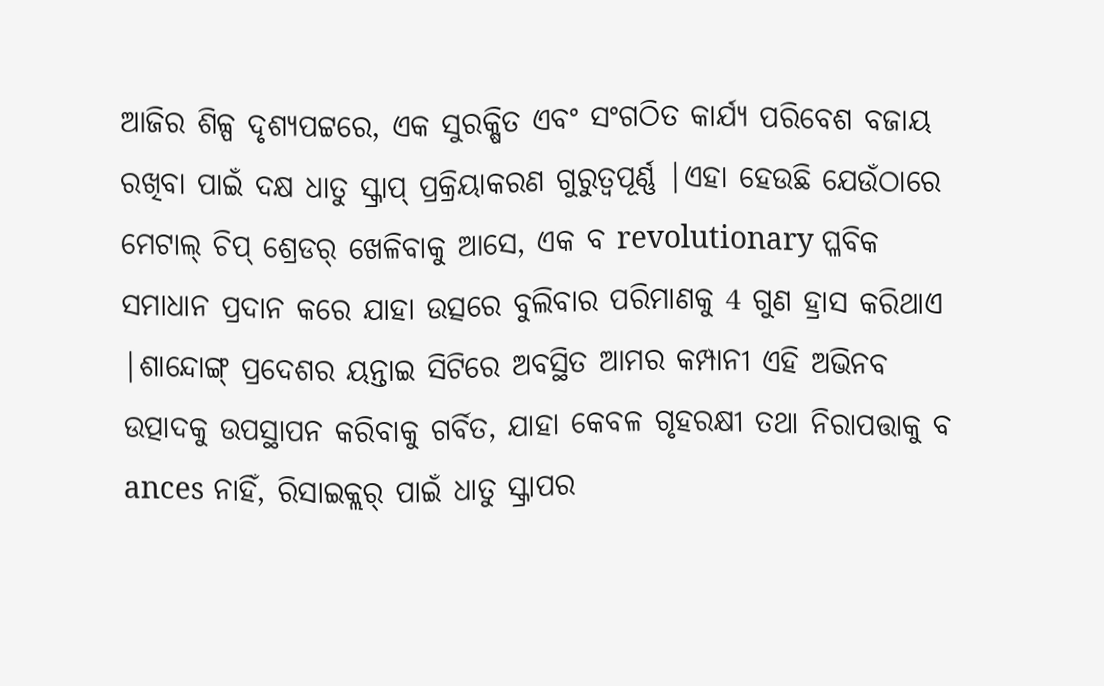ଆଜିର ଶିଳ୍ପ ଦୃଶ୍ୟପଟ୍ଟରେ, ଏକ ସୁରକ୍ଷିତ ଏବଂ ସଂଗଠିତ କାର୍ଯ୍ୟ ପରିବେଶ ବଜାୟ ରଖିବା ପାଇଁ ଦକ୍ଷ ଧାତୁ ସ୍କ୍ରାପ୍ ପ୍ରକ୍ରିୟାକରଣ ଗୁରୁତ୍ୱପୂର୍ଣ୍ଣ |ଏହା ହେଉଛି ଯେଉଁଠାରେ ମେଟାଲ୍ ଚିପ୍ ଶ୍ରେଡର୍ ଖେଳିବାକୁ ଆସେ, ଏକ ବ revolutionary ପ୍ଳବିକ ସମାଧାନ ପ୍ରଦାନ କରେ ଯାହା ଉତ୍ସରେ ବୁଲିବାର ପରିମାଣକୁ 4 ଗୁଣ ହ୍ରାସ କରିଥାଏ |ଶାନ୍ଦୋଙ୍ଗ୍ ପ୍ରଦେଶର ୟନ୍ତାଇ ସିଟିରେ ଅବସ୍ଥିତ ଆମର କମ୍ପାନୀ ଏହି ଅଭିନବ ଉତ୍ପାଦକୁ ଉପସ୍ଥାପନ କରିବାକୁ ଗର୍ବିତ, ଯାହା କେବଳ ଗୃହରକ୍ଷୀ ତଥା ନିରାପତ୍ତାକୁ ବ ances ନାହିଁ, ରିସାଇକ୍ଲର୍ ପାଇଁ ଧାତୁ ସ୍କ୍ରାପର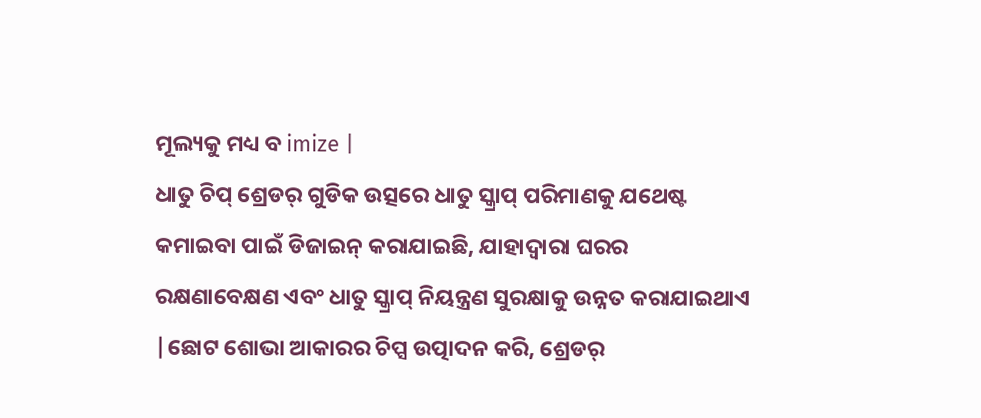ମୂଲ୍ୟକୁ ମଧ୍ୟ ବ imize |
ଧାତୁ ଚିପ୍ ଶ୍ରେଡର୍ ଗୁଡିକ ଉତ୍ସରେ ଧାତୁ ସ୍କ୍ରାପ୍ ପରିମାଣକୁ ଯଥେଷ୍ଟ କମାଇବା ପାଇଁ ଡିଜାଇନ୍ କରାଯାଇଛି, ଯାହାଦ୍ୱାରା ଘରର ରକ୍ଷଣାବେକ୍ଷଣ ଏବଂ ଧାତୁ ସ୍କ୍ରାପ୍ ନିୟନ୍ତ୍ରଣ ସୁରକ୍ଷାକୁ ଉନ୍ନତ କରାଯାଇଥାଏ |ଛୋଟ ଶୋଭା ଆକାରର ଚିପ୍ସ ଉତ୍ପାଦନ କରି, ଶ୍ରେଡର୍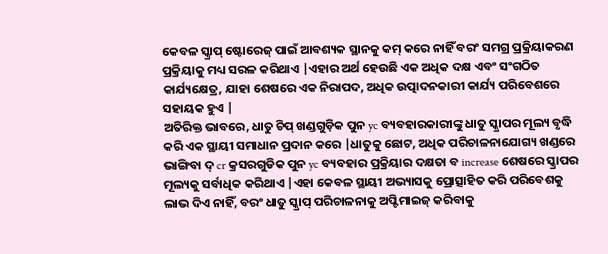କେବଳ ସ୍କ୍ରାପ୍ ଷ୍ଟୋରେଜ୍ ପାଇଁ ଆବଶ୍ୟକ ସ୍ଥାନକୁ କମ୍ କରେ ନାହିଁ ବରଂ ସମଗ୍ର ପ୍ରକ୍ରିୟାକରଣ ପ୍ରକ୍ରିୟାକୁ ମଧ୍ୟ ସରଳ କରିଥାଏ |ଏହାର ଅର୍ଥ ହେଉଛି ଏକ ଅଧିକ ଦକ୍ଷ ଏବଂ ସଂଗଠିତ କାର୍ଯ୍ୟକ୍ଷେତ୍ର, ଯାହା ଶେଷରେ ଏକ ନିରାପଦ, ଅଧିକ ଉତ୍ପାଦନକାରୀ କାର୍ଯ୍ୟ ପରିବେଶରେ ସହାୟକ ହୁଏ |
ଅତିରିକ୍ତ ଭାବରେ, ଧାତୁ ଚିପ୍ ଖଣ୍ଡଗୁଡ଼ିକ ପୁନ yc ବ୍ୟବହାରକାରୀଙ୍କୁ ଧାତୁ ସ୍କ୍ରାପର ମୂଲ୍ୟ ବୃଦ୍ଧି କରି ଏକ ସ୍ଥାୟୀ ସମାଧାନ ପ୍ରଦାନ କରେ |ଧାତୁକୁ ଛୋଟ, ଅଧିକ ପରିଚାଳନାଯୋଗ୍ୟ ଖଣ୍ଡରେ ଭାଙ୍ଗିବା ଦ୍ cr କ୍ରସରଗୁଡିକ ପୁନ yc ବ୍ୟବହାର ପ୍ରକ୍ରିୟାର ଦକ୍ଷତା ବ increase ଶେଷରେ ସ୍କ୍ରାପର ମୂଲ୍ୟକୁ ସର୍ବାଧିକ କରିଥାଏ |ଏହା କେବଳ ସ୍ଥାୟୀ ଅଭ୍ୟାସକୁ ପ୍ରୋତ୍ସାହିତ କରି ପରିବେଶକୁ ଲାଭ ଦିଏ ନାହିଁ, ବରଂ ଧାତୁ ସ୍କ୍ରାପ୍ ପରିଚାଳନାକୁ ଅପ୍ଟିମାଇଜ୍ କରିବାକୁ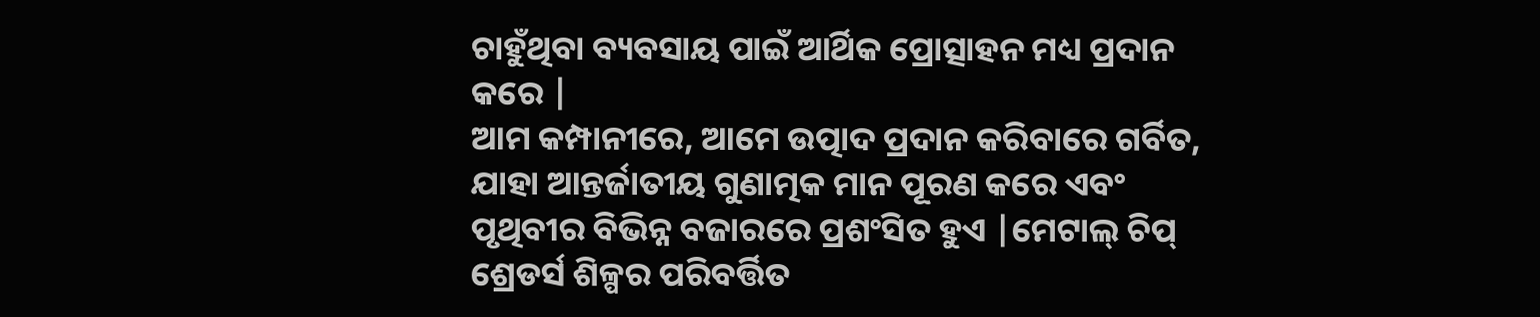ଚାହୁଁଥିବା ବ୍ୟବସାୟ ପାଇଁ ଆର୍ଥିକ ପ୍ରୋତ୍ସାହନ ମଧ୍ୟ ପ୍ରଦାନ କରେ |
ଆମ କମ୍ପାନୀରେ, ଆମେ ଉତ୍ପାଦ ପ୍ରଦାନ କରିବାରେ ଗର୍ବିତ, ଯାହା ଆନ୍ତର୍ଜାତୀୟ ଗୁଣାତ୍ମକ ମାନ ପୂରଣ କରେ ଏବଂ ପୃଥିବୀର ବିଭିନ୍ନ ବଜାରରେ ପ୍ରଶଂସିତ ହୁଏ |ମେଟାଲ୍ ଚିପ୍ ଶ୍ରେଡର୍ସ ଶିଳ୍ପର ପରିବର୍ତ୍ତିତ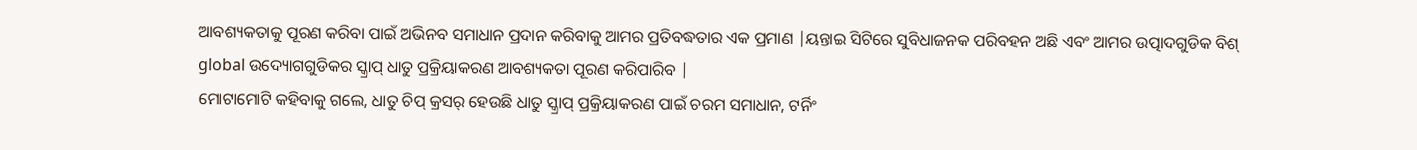ଆବଶ୍ୟକତାକୁ ପୂରଣ କରିବା ପାଇଁ ଅଭିନବ ସମାଧାନ ପ୍ରଦାନ କରିବାକୁ ଆମର ପ୍ରତିବଦ୍ଧତାର ଏକ ପ୍ରମାଣ |ୟନ୍ତାଇ ସିଟିରେ ସୁବିଧାଜନକ ପରିବହନ ଅଛି ଏବଂ ଆମର ଉତ୍ପାଦଗୁଡିକ ବିଶ୍ global ଉଦ୍ୟୋଗଗୁଡିକର ସ୍କ୍ରାପ୍ ଧାତୁ ପ୍ରକ୍ରିୟାକରଣ ଆବଶ୍ୟକତା ପୂରଣ କରିପାରିବ |
ମୋଟାମୋଟି କହିବାକୁ ଗଲେ, ଧାତୁ ଚିପ୍ କ୍ରସର୍ ହେଉଛି ଧାତୁ ସ୍କ୍ରାପ୍ ପ୍ରକ୍ରିୟାକରଣ ପାଇଁ ଚରମ ସମାଧାନ, ଟର୍ନିଂ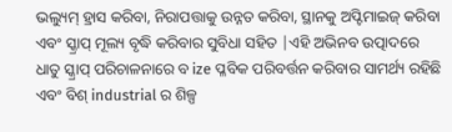ଭଲ୍ୟୁମ୍ ହ୍ରାସ କରିବା, ନିରାପତ୍ତାକୁ ଉନ୍ନତ କରିବା, ସ୍ଥାନକୁ ଅପ୍ଟିମାଇଜ୍ କରିବା ଏବଂ ସ୍କ୍ରାପ୍ ମୂଲ୍ୟ ବୃଦ୍ଧି କରିବାର ସୁବିଧା ସହିତ |ଏହି ଅଭିନବ ଉତ୍ପାଦରେ ଧାତୁ ସ୍କ୍ରାପ୍ ପରିଚାଳନାରେ ବ ize ପ୍ଳବିକ ପରିବର୍ତ୍ତନ କରିବାର ସାମର୍ଥ୍ୟ ରହିଛି ଏବଂ ବିଶ୍ industrial ର ଶିଳ୍ପ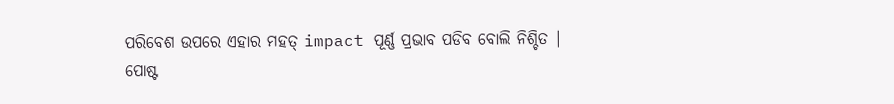ପରିବେଶ ଉପରେ ଏହାର ମହତ୍ impact ପୂର୍ଣ୍ଣ ପ୍ରଭାବ ପଡିବ ବୋଲି ନିଶ୍ଚିତ |
ପୋଷ୍ଟ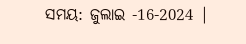ସମୟ: ଜୁଲାଇ -16-2024 |